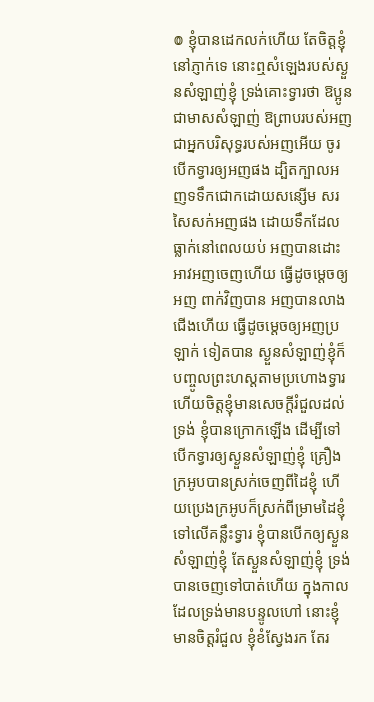៙ ខ្ញុំបានដេកលក់ហើយ តែចិត្តខ្ញុំនៅភ្ញាក់ទេ នោះឮសំឡេងរបស់ស្ងួនសំឡាញ់ខ្ញុំ ទ្រង់គោះទ្វារថា ឱប្អូន ជាមាសសំឡាញ់ ឱព្រាបរបស់អញ ជាអ្នកបរិសុទ្ធរបស់អញអើយ ចូរបើកទ្វារឲ្យអញផង ដ្បិតក្បាលអញទទឹកជោកដោយសន្សើម សរសៃសក់អញផង ដោយទឹកដែលធ្លាក់នៅពេលយប់ អញបានដោះអាវអញចេញហើយ ធ្វើដូចម្តេចឲ្យអញ ពាក់វិញបាន អញបានលាងជើងហើយ ធ្វើដូចម្តេចឲ្យអញប្រឡាក់ ទៀតបាន ស្ងួនសំឡាញ់ខ្ញុំក៏បញ្ចូលព្រះហស្តតាមប្រហោងទ្វារ ហើយចិត្តខ្ញុំមានសេចក្ដីរំជួលដល់ទ្រង់ ខ្ញុំបានក្រោកឡើង ដើម្បីទៅបើកទ្វារឲ្យស្ងួនសំឡាញ់ខ្ញុំ គ្រឿងក្រអូបបានស្រក់ចេញពីដៃខ្ញុំ ហើយប្រេងក្រអូបក៏ស្រក់ពីម្រាមដៃខ្ញុំទៅលើគន្លឹះទ្វារ ខ្ញុំបានបើកឲ្យស្ងួនសំឡាញ់ខ្ញុំ តែស្ងួនសំឡាញ់ខ្ញុំ ទ្រង់បានចេញទៅបាត់ហើយ ក្នុងកាលដែលទ្រង់មានបន្ទូលហៅ នោះខ្ញុំមានចិត្តរំជួល ខ្ញុំខំស្វែងរក តែរ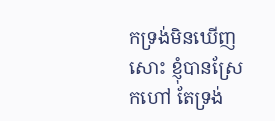កទ្រង់មិនឃើញសោះ ខ្ញុំបានស្រែកហៅ តែទ្រង់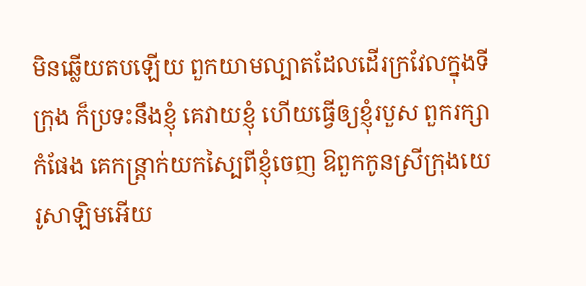មិនឆ្លើយតបឡើយ ពួកយាមល្បាតដែលដើរក្រវែលក្នុងទីក្រុង ក៏ប្រទះនឹងខ្ញុំ គេវាយខ្ញុំ ហើយធ្វើឲ្យខ្ញុំរបួស ពួករក្សាកំផែង គេកន្ត្រាក់យកស្បៃពីខ្ញុំចេញ ឱពួកកូនស្រីក្រុងយេរូសាឡិមអើយ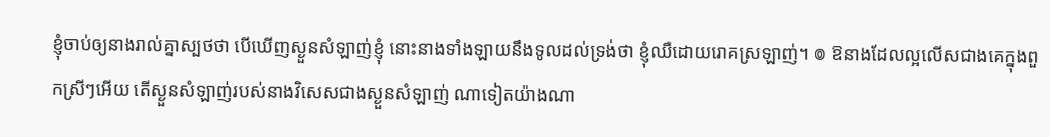ខ្ញុំចាប់ឲ្យនាងរាល់គ្នាស្បថថា បើឃើញស្ងួនសំឡាញ់ខ្ញុំ នោះនាងទាំងឡាយនឹងទូលដល់ទ្រង់ថា ខ្ញុំឈឺដោយរោគស្រឡាញ់។ ៙ ឱនាងដែលល្អលើសជាងគេក្នុងពួកស្រីៗអើយ តើស្ងួនសំឡាញ់របស់នាងវិសេសជាងស្ងួនសំឡាញ់ ណាទៀតយ៉ាងណា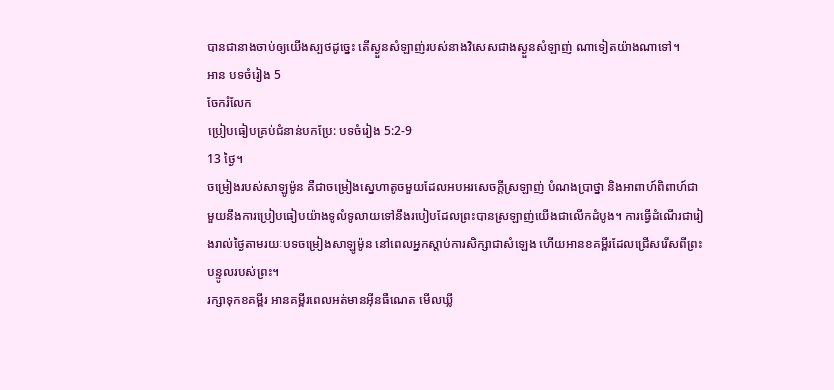បានជានាងចាប់ឲ្យយើងស្បថដូច្នេះ តើស្ងួនសំឡាញ់របស់នាងវិសេសជាងស្ងួនសំឡាញ់ ណាទៀតយ៉ាងណាទៅ។
អាន បទចំរៀង 5
ចែករំលែក
ប្រៀបធៀបគ្រប់ជំនាន់បកប្រែ: បទចំរៀង 5:2-9
13 ថ្ងៃ។
ចម្រៀងរបស់សាឡូម៉ូន គឺជាចម្រៀងស្នេហាតូចមួយដែលអបអរសេចក្តីស្រឡាញ់ បំណងប្រាថ្នា និងអាពាហ៍ពិពាហ៍ជាមួយនឹងការប្រៀបធៀបយ៉ាងទូលំទូលាយទៅនឹងរបៀបដែលព្រះបានស្រឡាញ់យើងជាលើកដំបូង។ ការធ្វើដំណើរជារៀងរាល់ថ្ងៃតាមរយៈបទចម្រៀងសាឡូម៉ូន នៅពេលអ្នកស្តាប់ការសិក្សាជាសំឡេង ហើយអានខគម្ពីរដែលជ្រើសរើសពីព្រះបន្ទូលរបស់ព្រះ។
រក្សាទុកខគម្ពីរ អានគម្ពីរពេលអត់មានអ៊ីនធឺណេត មើលឃ្លី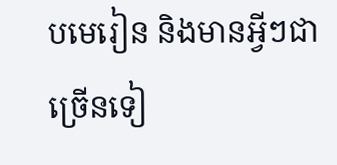បមេរៀន និងមានអ្វីៗជាច្រើនទៀ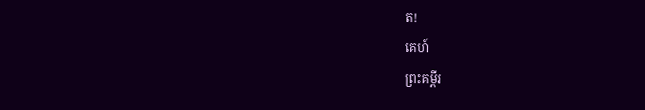ត!
គេហ៍
ព្រះគម្ពីរ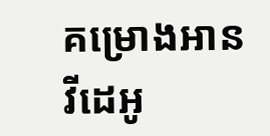គម្រោងអាន
វីដេអូ